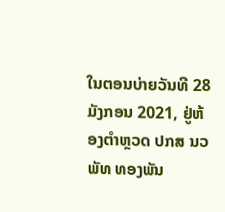ໃນຕອນບ່າຍວັນທີ 28 ມັງກອນ 2021, ຢູ່ຫ້ອງຕໍາຫຼວດ ປກສ ນວ ພັທ ທອງພັນ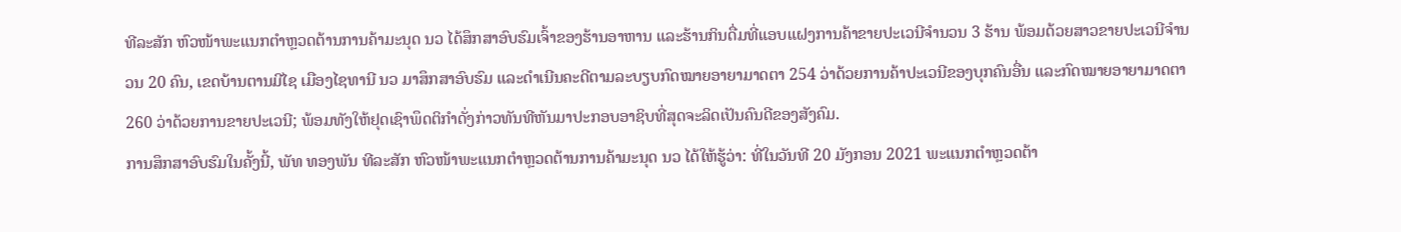ທີລະສັກ ຫົວໜ້າພະແນກຕໍາຫຼວດຕ້ານການຄ້າມະນຸດ ນວ ໄດ້ສຶກສາອົບຮົມເຈົ້າຂອງຮ້ານອາຫານ ແລະຮ້ານກິນດື່ມທີ່ແອບແຝງການຄ້າຂາຍປະເວນີຈໍານວນ 3 ຮ້ານ ພ້ອມດ້ວຍສາວຂາຍປະເວນີຈໍານວນ 20 ຄົນ, ເຂດບ້ານຕານມີໄຊ ເມືອງໄຊທານີ ນວ ມາສຶກສາອົບຮົມ ແລະດໍາເນີນຄະດີຕາມລະບຽບກົດໝາຍອາຍາມາດຕາ 254 ວ່າດ້ວຍການຄ້າປະເວນີຂອງບຸກຄົນອື່ນ ແລະກົດໝາຍອາຍາມາດຕາ 260 ວ່າດ້ວຍການຂາຍປະເວນີ; ພ້ອມທັງໃຫ້ຢຸດເຊົາພຶດຕິກໍາດັ່ງກ່າວທັນທີຫັນມາປະກອບອາຊິບທີ່ສຸດຈະລິດເປັນຄົນດີຂອງສັງຄົມ.
ການສຶກສາອົບຮົມໃນຄັ້ງນີ້, ພັທ ທອງພັນ ທີລະສັກ ຫົວໜ້າພະແນກຕໍາຫຼວດຕ້ານການຄ້າມະນຸດ ນວ ໄດ້ໃຫ້ຮູ້ວ່າ: ທີ່ໃນວັນທີ 20 ມັງກອນ 2021 ພະແນກຕໍາຫຼວດຕ້າ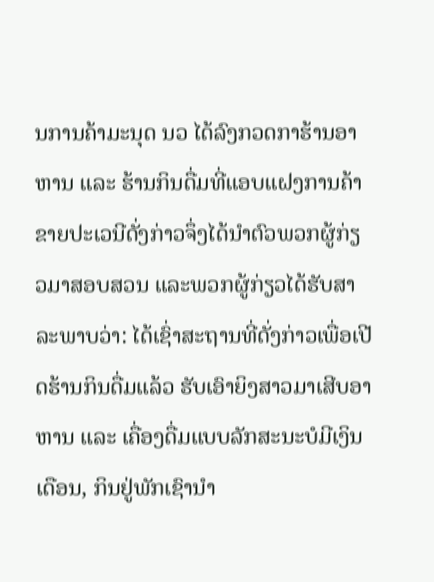ນການຄ້າມະນຸດ ນວ ໄດ້ລົງກວດກາຮ້ານອາຫານ ແລະ ຮ້ານກິນດື່ມທີ່ແອບແຝງການຄ້າຂາຍປະເວນີດັ່ງກ່າວຈຶ່ງໄດ້ນໍາຕົວພວກຜູ້ກ່ຽວມາສອບສວນ ແລະພວກຜູ້ກ່ຽວໄດ້ຮັບສາລະພາບວ່າ: ໄດ້ເຊົ່າສະຖານທີ່ດັ່ງກ່າວເພື່ອເປີດຮ້ານກິນດື່ມແລ້ວ ຮັບເອົາຍິງສາວມາເສີບອາຫານ ແລະ ເຄື່ອງດື່ມແບບລັກສະນະບໍມີເງິນເດືອນ, ກິນຢູ່ພັກເຊົານໍາ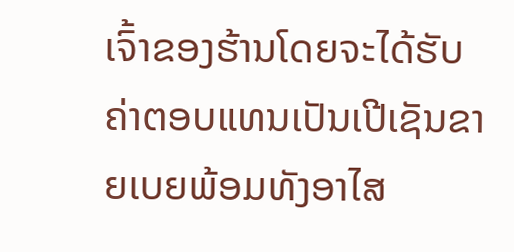ເຈົ້າຂອງຮ້ານໂດຍຈະໄດ້ຮັບຄ່າຕອບແທນເປັນເປີເຊັນຂາຍເບຍພ້ອມທັງອາໄສ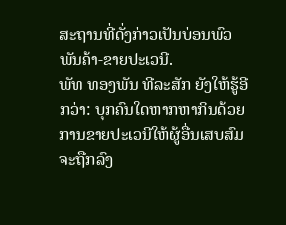ສະຖານທີ່ດັ່ງກ່າວເປັນບ່ອນພົວພັນຄ້າ-ຂາຍປະເວນີ.
ພັທ ທອງພັນ ທີລະສັກ ຍັງໃຫ້ຮູ້ອີກວ່າ: ບຸກຄົນໃດຫາກຫາກິນດ້ວຍການຂາຍປະເວນີໃຫ້ຜູ້ອື່ນເສບສົມຈະຖືກລົງ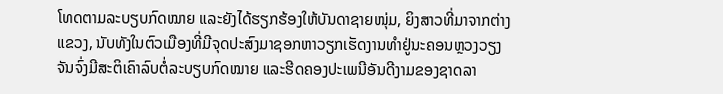ໂທດຕາມລະບຽບກົດໝາຍ ແລະຍັງໄດ້ຮຽກຮ້ອງໃຫ້ບັນດາຊາຍໜຸ່ມ, ຍິງສາວທີ່ມາຈາກຕ່າງແຂວງ, ນັບທັງໃນຕົວເມືອງທີ່ມີຈຸດປະສົງມາຊອກຫາວຽກເຮັດງານທໍາຢູ່ນະຄອນຫຼວງວຽງຈັນຈົ່ງມີສະຕິເຄົາລົບຕໍ່ລະບຽບກົດໝາຍ ແລະຮີດຄອງປະເພນີອັນດີງາມຂອງຊາດລາ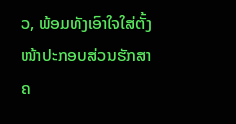ວ, ພ້ອມທັງເອົາໃຈໃສ່ຕັ້ງໜ້າປະກອບສ່ວນຮັກສາຄ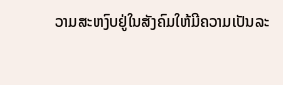ວາມສະຫງົບຢູ່ໃນສັງຄົມໃຫ້ມີຄວາມເປັນລະ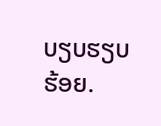ບຽບຮຽບຮ້ອຍ.